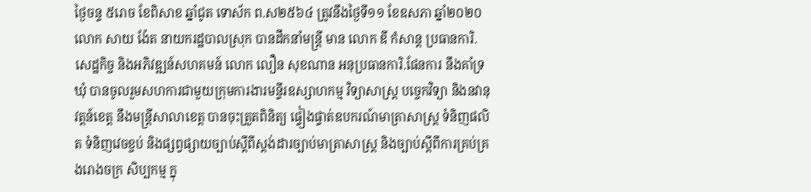ថ្ងៃចន្ទ ៥រោច ខែពិសាខ ឆ្នាំជូត ទោស័ក ព.ស២៥៦៤ ត្រូវនឹងថ្ងៃទី១១ ខែឧសភា ឆ្នាំ២០២០ លោក សាយ ង៉ែត នាយករដ្ឋបាលស្រុក បានដឹកនាំមន្ត្រី មាន លោក ឌី កំសាន្ត ប្រធានការិ.សេដ្ឋកិច្ច និងអភិវឌ្ឍន៍សហគមន៍ លោក លឿន សុខណាន អនុប្រធានការិ.ផែនការ នឹងគាំទ្រឃុំ បានចូលរួមសហការជាមួយក្រុមការងារមន្ទីរឧស្សាហកម្ម វិទ្យាសាស្ត្រ បច្ចេកវិទ្យា និងនវានុវត្តន៍ខេត្ត នឹងមន្ត្រីសាលាខេត្ត បានចុះត្រួតពិនិត្យ ផ្ទៀងផ្ទាត់ឧបករណ៍មាត្រាសាស្ត្រ ទំនិញផលិត ទំនិញវេចខ្ចប់ និងផ្សព្វផ្សាយច្បាប់ស្តីពីស្តង់ដារច្បាប់មាត្រាសាស្ត្រ និងច្បាប់ស្តីពីការគ្រប់គ្រងរោងចក្រ សិប្បកម្ម ក្នុ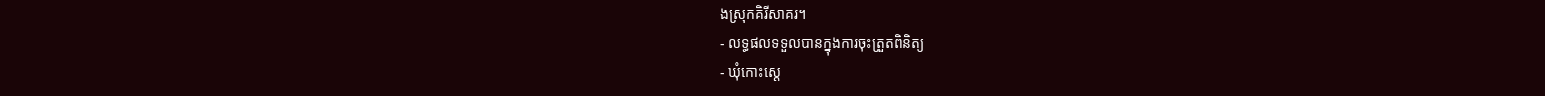ងស្រុកគិរីសាគរ។
- លទ្ធផលទទួលបានក្នុងការចុះត្រួតពិនិត្យ
- ឃុំកោះស្តេ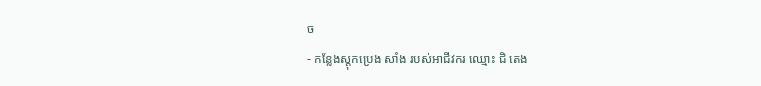ច
- កន្លែងស្តុកប្រេង សាំង របស់អាជីវករ ឈ្មោះ ជិ តេង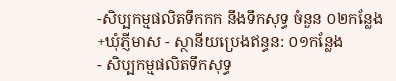-សិប្បកម្មផលិតទឹកកក នឹងទឹកសុទ្ធ ចំនួន ០២កន្លែង
+ឃុំភ្ញីមាស - ស្ថានីយប្រេងឥន្ធន: ០១កន្លែង
- សិប្បកម្មផលិតទឹកសុទ្ធ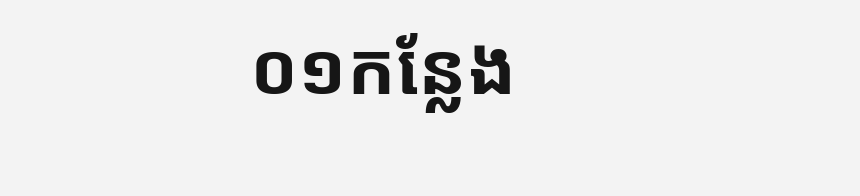០១កន្លែង